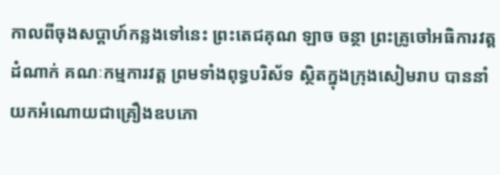កាលពីចុងសប្ដាហ៍កន្លងទៅនេះ ព្រះតេជគុណ ឡាច ចន្ថា ព្រះគ្រូចៅអធិការវត្តដំណាក់ គណៈកម្មការវត្ត ព្រមទាំងពុទ្ធបរិស័ទ ស្ថិតក្នុងក្រុងសៀមរាប បាននាំយកអំណោយជាគ្រឿងឧបភោ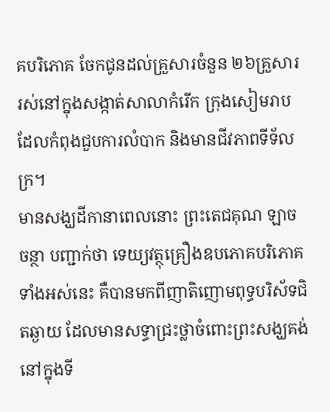គបរិភោគ ចែកជូនដល់គ្រួសារចំនួន ២៦គ្រួសារ រស់នៅក្នុងសង្កាត់សាលាកំរើក ក្រុងសៀមរាប ដែលកំពុងជួបការលំបាក និងមានជីវភាពទីទ័លក្រ។
មានសង្ឃដីកានាពេលនោះ ព្រះតេជគុណ ឡាច ចន្ថា បញ្ជាក់ថា ទេយ្យវត្ថុគ្រឿងឧបភោគបរិភោគទាំងអស់នេះ គឺបានមកពីញាតិញោមពុទ្ធបរិស័ទជិតឆ្ងាយ ដែលមានសទ្ធាជ្រះថ្លាចំពោះព្រះសង្ឃគង់នៅក្នុងទី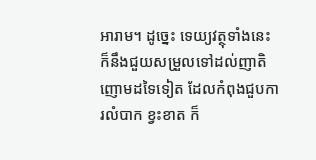អារាម។ ដូច្នេះ ទេយ្យវត្ថុទាំងនេះ ក៏នឹងជួយសម្រួលទៅដល់ញាតិញោមដទៃទៀត ដែលកំពុងជួបការលំបាក ខ្វះខាត ក៏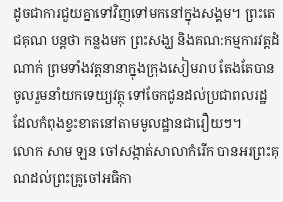ដូចជាការជួយគ្នាទៅវិញទៅមកនៅក្នុងសង្គម។ ព្រះតេជគុណ បន្តថា កន្លងមក ព្រះសង្ឃ និងគណ:កម្មការវត្តដំណាក់ ព្រមទាំងវត្តនានាក្នុងក្រុងសៀមរាប តែងតែបានចូលរួមនាំយកទេយ្យវត្ថុ ទៅចែកជូនដល់ប្រជាពលរដ្ឋ ដែលកំពុងខ្វះខាតនៅតាមមូលដ្ឋានជារឿយៗ។
លោក សាម ឡន ចៅសង្កាត់សាលាកំរើក បានអរព្រះគុណដល់ព្រះគ្រូចៅអធិកា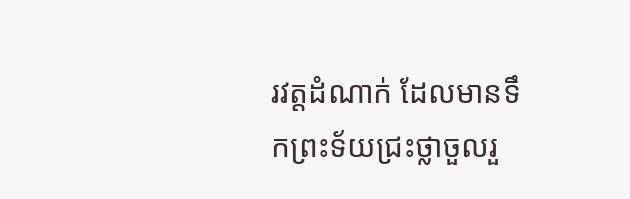រវត្តដំណាក់ ដែលមានទឹកព្រះទ័យជ្រះថ្លាចួលរួ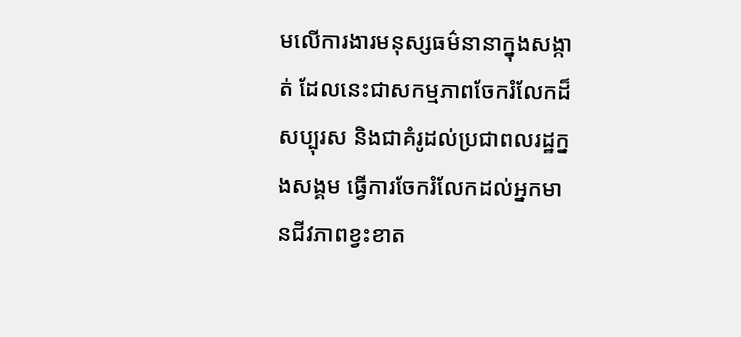មលើការងារមនុស្សធម៌នានាក្នុងសង្កាត់ ដែលនេះជាសកម្មភាពចែករំលែកដ៏សប្បុរស និងជាគំរូដល់ប្រជាពលរដ្ឋក្នងសង្គម ធ្វើការចែករំលែកដល់អ្នកមានជីវភាពខ្វះខាត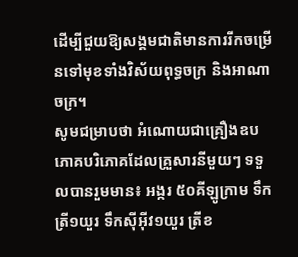ដើម្បីជួយឱ្យសង្គមជាតិមានការរីកចម្រើនទៅមុខទាំងវិស័យពុទ្ធចក្រ និងអាណាចក្រ។
សូមជម្រាបថា អំណោយជាគ្រឿងឧបភោគបរិភោគដែលគ្រួសារនីមួយៗ ទទួលបានរួមមាន៖ អង្ករ ៥០គីឡូក្រាម ទឹកត្រី១យួរ ទឹកស៊ីអ៊ីវ១យួរ ត្រីខ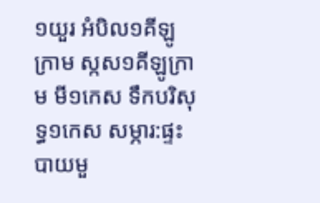១យួរ អំបិល១គីឡូក្រាម ស្កស១គីឡូក្រាម មី១កេស ទឹកបរិសុទ្ធ១កេស សម្ភារ:ផ្ទះបាយមួ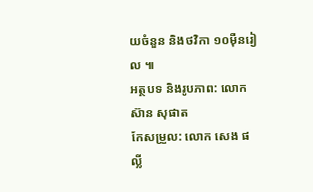យចំនួន និងថវិកា ១០ម៉ឺនរៀល ៕
អត្ថបទ និងរូបភាព: លោក ស៊ាន សុផាត
កែសម្រួល: លោក សេង ផល្លី